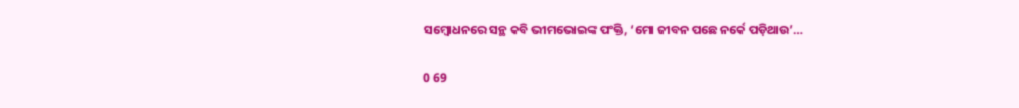ସମ୍ବୋଧନରେ ସନ୍ଥ କବି ଭୀମଭୋଇଙ୍କ ପଂକ୍ତି, ‘ମୋ ଜୀବନ ପଛେ ନର୍କେ ପଡ଼ିଥାଉ’…

0 69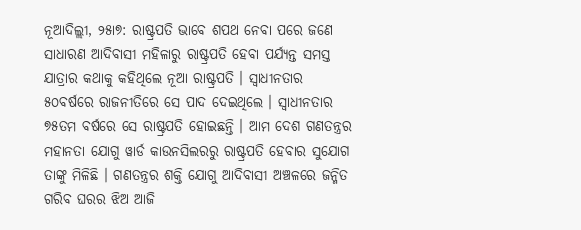ନୂଆଦିଲ୍ଲୀ, ୨୫ା୭: ରାଷ୍ଟ୍ରପତି ଭାବେ ଶପଥ ନେବା ପରେ ଜଣେ ସାଧାରଣ ଆଦିବାସୀ ମହିଳାରୁ ରାଷ୍ଟ୍ରପତି ହେବା ପର୍ଯ୍ୟନ୍ତ ସମସ୍ତ ଯାତ୍ରାର କଥାକୁ କହିଥିଲେ ନୂଆ ରାଷ୍ଟ୍ରପତି । ସ୍ୱାଧୀନତାର
୫୦ବର୍ଷରେ ରାଜନୀତିରେ ସେ ପାଦ ଦେଇଥିଲେ । ସ୍ୱାଧୀନତାର ୭୫ତମ ବର୍ଷରେ ସେ ରାଷ୍ଟ୍ରପତି ହୋଇଛନ୍ତି । ଆମ ଦେଶ ଗଣତନ୍ତ୍ରର ମହାନତା ଯୋଗୁ ୱାର୍ଡ କାଉନସିଲରରୁ ରାଷ୍ଟ୍ରପତି ହେବାର ସୁଯୋଗ ତାଙ୍କୁ ମିଳିଛି । ଗଣତନ୍ତ୍ରର ଶକ୍ତି ଯୋଗୁ ଆଦିବାସୀ ଅଞ୍ଚଳରେ ଜନ୍ମିତ ଗରିବ ଘରର ଝିଅ ଆଜି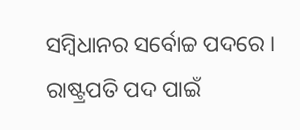ସମ୍ବିଧାନର ସର୍ବୋଚ୍ଚ ପଦରେ । ରାଷ୍ଟ୍ରପତି ପଦ ପାଇଁ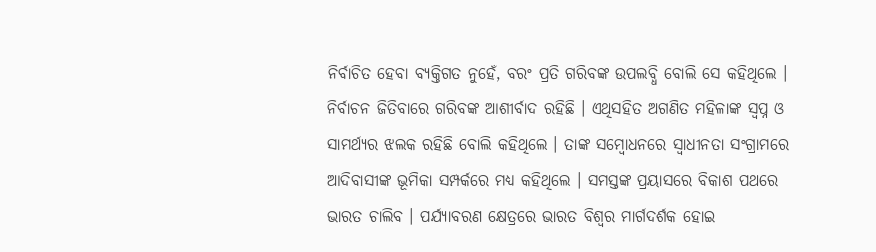ନିର୍ବାଚିତ ହେବା ବ୍ୟକ୍ତିଗତ ନୁହେଁ, ବରଂ ପ୍ରତି ଗରିବଙ୍କ ଉପଲବ୍ଧି ବୋଲି ସେ କହିଥିଲେ । ନିର୍ବାଚନ ଜିତିବାରେ ଗରିବଙ୍କ ଆଶୀର୍ବାଦ ରହିଛି । ଏଥିସହିତ ଅଗଣିତ ମହିଳାଙ୍କ ସ୍ୱପ୍ନ ଓ ସାମର୍ଥ୍ୟର ଝଲକ ରହିଛି ବୋଲି କହିଥିଲେ । ତାଙ୍କ ସମ୍ବୋଧନରେ ସ୍ୱାଧୀନତା ସଂଗ୍ରାମରେ ଆଦିବାସୀଙ୍କ ଭୂମିକା ସମ୍ପର୍କରେ ମଧ୍ୟ କହିଥିଲେ । ସମସ୍ତଙ୍କ ପ୍ରୟାସରେ ବିକାଶ ପଥରେ ଭାରତ ଚାଲିବ । ପର୍ଯ୍ୟାବରଣ କ୍ଷେତ୍ରରେ ଭାରତ ବିଶ୍ୱର ମାର୍ଗଦର୍ଶକ ହୋଇ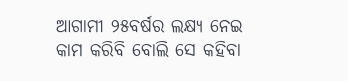ଆଗାମୀ ୨୫ବର୍ଷର ଲକ୍ଷ୍ୟ ନେଇ କାମ କରିବି ବୋଲି ସେ କହିବା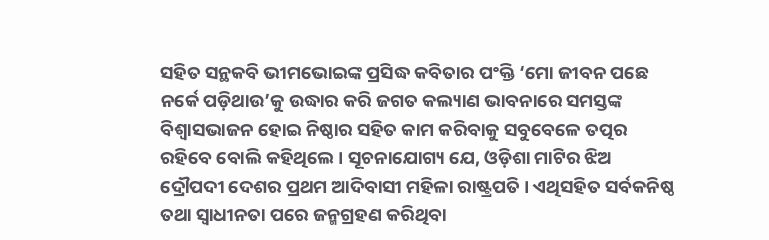ସହିତ ସନ୍ଥକବି ଭୀମଭୋଇଙ୍କ ପ୍ରସିଦ୍ଧ କବିତାର ପଂକ୍ତି ‘ମୋ ଜୀବନ ପଛେ ନର୍କେ ପଡ଼ିଥାଉ’କୁ ଉଦ୍ଧାର କରି ଜଗତ କଲ୍ୟାଣ ଭାବନାରେ ସମସ୍ତଙ୍କ ବିଶ୍ୱାସଭାଜନ ହୋଇ ନିଷ୍ଠାର ସହିତ କାମ କରିବାକୁ ସବୁବେଳେ ତତ୍ପର ରହିବେ ବୋଲି କହିଥିଲେ । ସୂଚନାଯୋଗ୍ୟ ଯେ, ଓଡ଼ିଶା ମାଟିର ଝିଅ ଦ୍ରୌପଦୀ ଦେଶର ପ୍ରଥମ ଆଦିବାସୀ ମହିଳା ରାଷ୍ଟ୍ରପତି । ଏଥିସହିତ ସର୍ବକନିଷ୍ଠ ତଥା ସ୍ୱାଧୀନତା ପରେ ଜନ୍ମଗ୍ରହଣ କରିଥିବା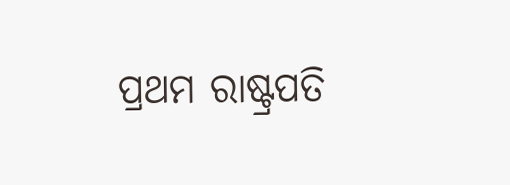ପ୍ରଥମ ରାଷ୍ଟ୍ରପତି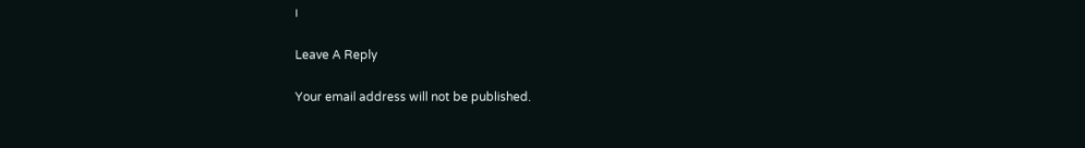।

Leave A Reply

Your email address will not be published.